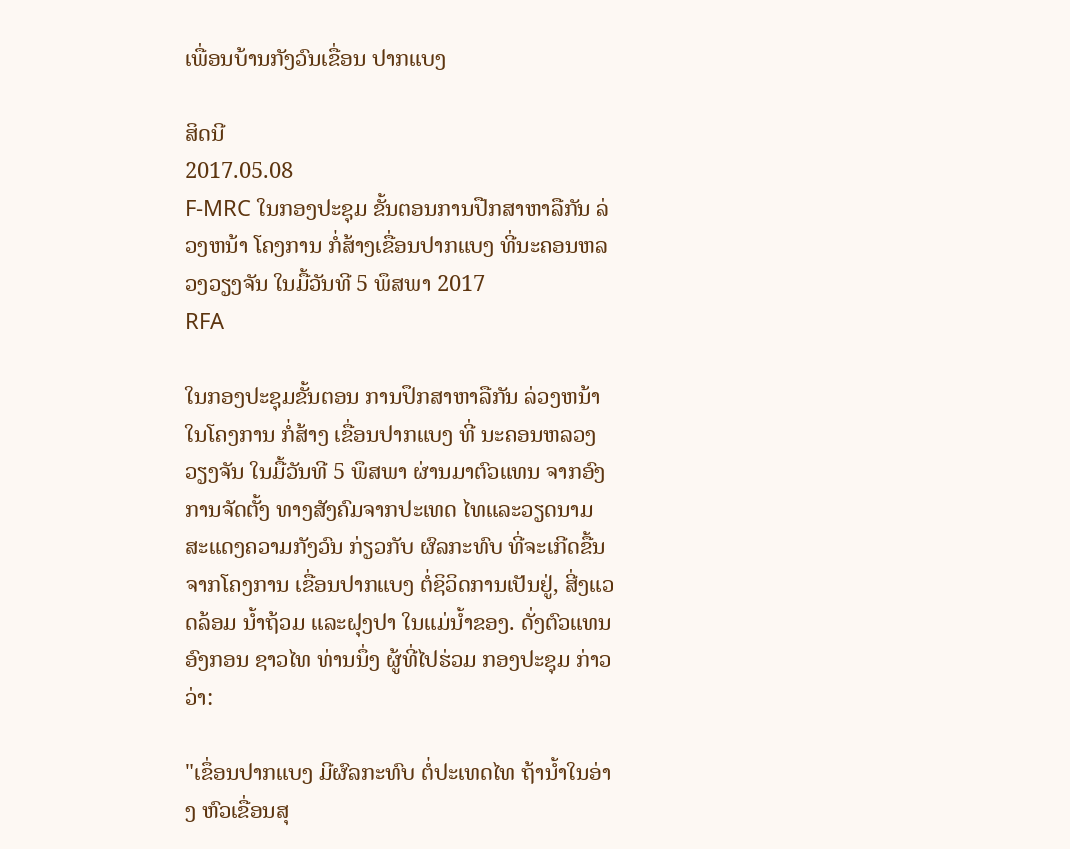ເພື່ອນບ້ານກັງວົນເຂື່ອນ ປາກແບງ

ສິດນີ
2017.05.08
F-MRC ໃນກອງປະຊຸມ ຂັ້ນຕອນການປືກສາຫາລືກັນ ລ່ວງຫນ້າ ໂຄງການ ກໍ່ສ້າງເຂື່ອນປາກແບງ ທີ່ນະຄອນຫລວງວຽງຈັນ ໃນມື້ວັນທີ 5 ພຶສພາ 2017
RFA

ໃນກອງປະຊຸມຂັ້ນຕອນ ການປຶກສາຫາລືກັນ ລ່ວງຫນ້າ ໃນໂຄງການ ກໍ່ສ້າງ ເຂື່ອນປາກແບງ ທີ່ ນະຄອນຫລວງ ວຽງຈັນ ໃນມື້ວັນທີ 5 ພຶສພາ ຜ່ານມາຕົວແທນ ຈາກອົງການຈັດຕັ້ງ ທາງສັງຄົມຈາກປະເທດ ໄທແລະວຽດນາມ ສະແດງຄວາມກັງວົນ ກ່ຽວກັບ ຜົລກະທົບ ທີ່ຈະເກີດຂື້ນ ຈາກໂຄງການ ເຂື່ອນປາກແບງ ຕໍ່ຊິວິດການເປັນຢູ່, ສີ່ງແວດລ້ອມ ນ້ຳຖ້ວມ ແລະຝຸງປາ ໃນແມ່ນ້ຳຂອງ. ດັ່ງຕົວແທນ ອົງກອນ ຊາວໄທ ທ່ານນຶ່ງ ຜູ້ທີ່ໄປຮ່ວມ ກອງປະຊຸມ ກ່າວວ່າ:

"ເຂຶ່ອນປາກແບງ ມີຜົລກະທົບ ຕໍ່ປະເທດໄທ ຖ້ານ້ຳໃນອ່າງ ຫົວເຂື່ອນສຸ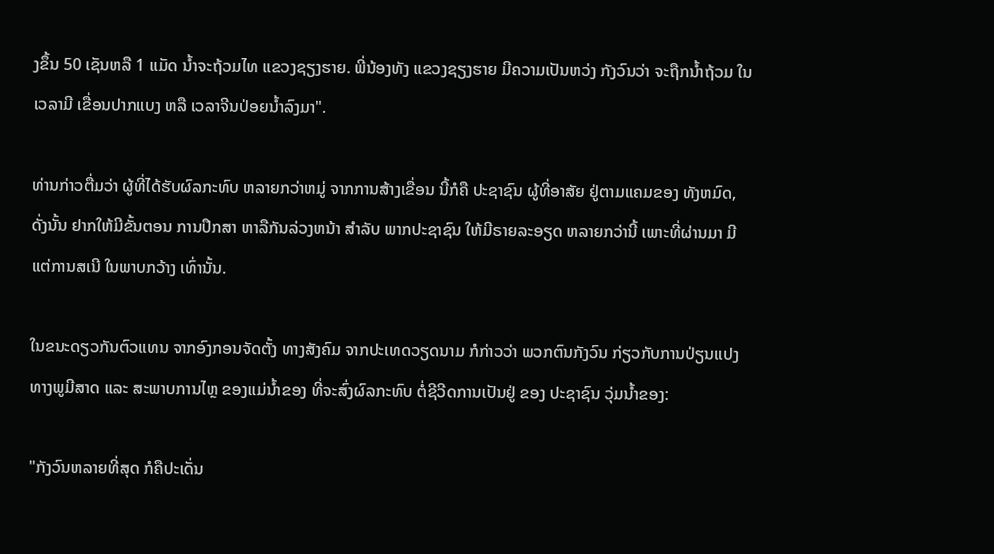ງຂຶ້ນ 50 ເຊັນຫລື 1 ແມັດ ນ້ຳຈະຖ້ວມໄທ ແຂວງຊຽງຮາຍ. ພີ່ນ້ອງທັງ ແຂວງຊຽງຮາຍ ມີຄວາມເປັນຫວ່ງ ກັງວົນວ່າ ຈະຖືກນ້ຳຖ້ວມ ໃນເວລາມີ ເຂື່ອນປາກແບງ ຫລື ເວລາຈີນປ່ອຍນ້ຳລົງມາ".

ທ່ານກ່າວຕື່ມວ່າ ຜູ້ທີ່ໄດ້ຮັບຜົລກະທົບ ຫລາຍກວ່າຫມູ່ ຈາກການສ້າງເຂື່ອນ ນີ້ກໍຄື ປະຊາຊົນ ຜູ້ທີ່ອາສັຍ ຢູ່ຕາມແຄມຂອງ ທັງຫມົດ, ດັ່ງນັ້ນ ຢາກໃຫ້ມີຂັ້ນຕອນ ການປຶກສາ ຫາລືກັນລ່ວງຫນ້າ ສຳລັບ ພາກປະຊາຊົນ ໃຫ້ມີຣາຍລະອຽດ ຫລາຍກວ່ານີ້ ເພາະທີ່ຜ່ານມາ ມີແຕ່ການສເນີ ໃນພາບກວ້າງ ເທົ່ານັ້ນ.

ໃນຂນະດຽວກັນຕົວແທນ ຈາກອົງກອນຈັດຕັ້ງ ທາງສັງຄົມ ຈາກປະເທດວຽດນາມ ກໍກ່າວວ່າ ພວກຕົນກັງວົນ ກ່ຽວກັບການປ່ຽນແປງ ທາງພູມີສາດ ແລະ ສະພາບການໄຫຼ ຂອງແມ່ນ້ຳຂອງ ທີ່ຈະສົ່ງຜົລກະທົບ ຕໍ່ຊີວີດການເປັນຢູ່ ຂອງ ປະຊາຊົນ ວຸ່ມນ້ຳຂອງ:

"ກັງວົນຫລາຍທີ່ສຸດ ກໍຄືປະເດັ່ນ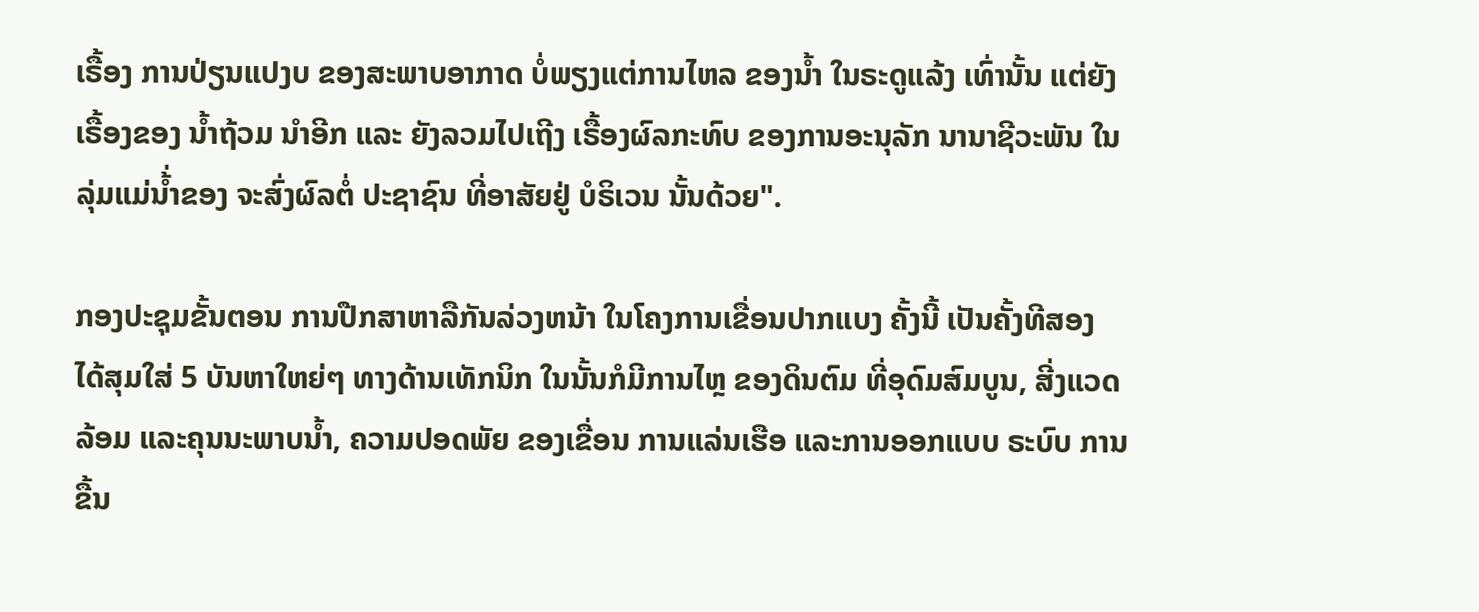ເຣື້ອງ ການປ່ຽນແປງບ ຂອງສະພາບອາກາດ ບໍ່ພຽງແຕ່ການໄຫລ ຂອງນ້ຳ ໃນຣະດູແລ້ງ ເທົ່ານັ້ນ ແຕ່ຍັງເຣື້ອງຂອງ ນ້ຳຖ້ວມ ນຳອີກ ແລະ ຍັງລວມໄປເຖີງ ເຣື້ອງຜົລກະທົບ ຂອງການອະນຸລັກ ນານາຊີວະພັນ ໃນລຸ່ມແມ່ນ້່ຳຂອງ ຈະສົ່ງຜົລຕໍ່ ປະຊາຊົນ ທີ່ອາສັຍຢູ່ ບໍຣິເວນ ນັ້ນດ້ວຍ".

ກອງປະຊຸມຂັ້ນຕອນ ການປືກສາຫາລືກັນລ່ວງຫນ້າ ໃນໂຄງການເຂື່ອນປາກແບງ ຄັ້ງນີ້ ເປັນຄັ້ງທີສອງ ໄດ້ສຸມໃສ່ 5 ບັນຫາໃຫຍ່ໆ ທາງດ້ານເທັກນິກ ໃນນັ້ນກໍມີການໄຫຼ ຂອງດິນຕົມ ທີ່ອຸດົມສົມບູນ, ສີ່ງແວດລ້ອມ ແລະຄຸນນະພາບນ້ຳ, ຄວາມປອດພັຍ ຂອງເຂື່ອນ ການແລ່ນເຮືອ ແລະການອອກແບບ ຣະບົບ ການຂື້ນ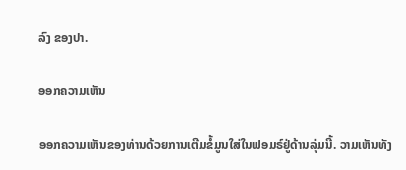ລົງ ຂອງປາ.

ອອກຄວາມເຫັນ

ອອກຄວາມເຫັນຂອງທ່ານດ້ວຍການເຕີມຂໍ້ມູນໃສ່ໃນຟອມຣ໌ຢູ່ດ້ານລຸ່ມນີ້. ວາມເຫັນທັງ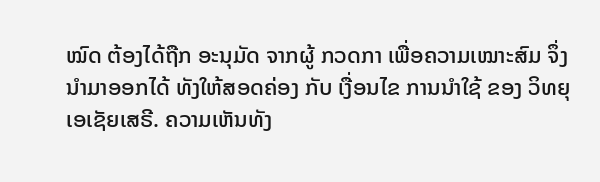ໝົດ ຕ້ອງໄດ້ຖືກ ອະນຸມັດ ຈາກຜູ້ ກວດກາ ເພື່ອຄວາມເໝາະສົມ ຈຶ່ງນໍາມາອອກໄດ້ ທັງໃຫ້ສອດຄ່ອງ ກັບ ເງື່ອນໄຂ ການນຳໃຊ້ ຂອງ ວິທຍຸເອເຊັຍເສຣີ. ຄວາມເຫັນທັງ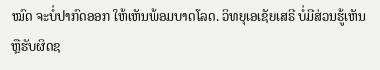ໝົດ ຈະບໍ່ປາກົດອອກ ໃຫ້ເຫັນພ້ອມບາດໂລດ. ວິທຍຸເອເຊັຍເສຣີ ບໍ່ມີສ່ວນຮູ້ເຫັນ ຫຼືຮັບຜິດຊ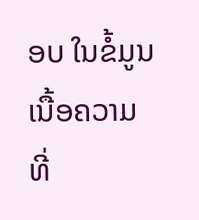ອບ ໃນຂໍ້ມູນເນື້ອຄວາມ ທີ່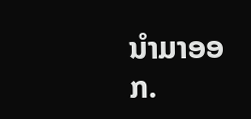ນໍາມາອອກ.